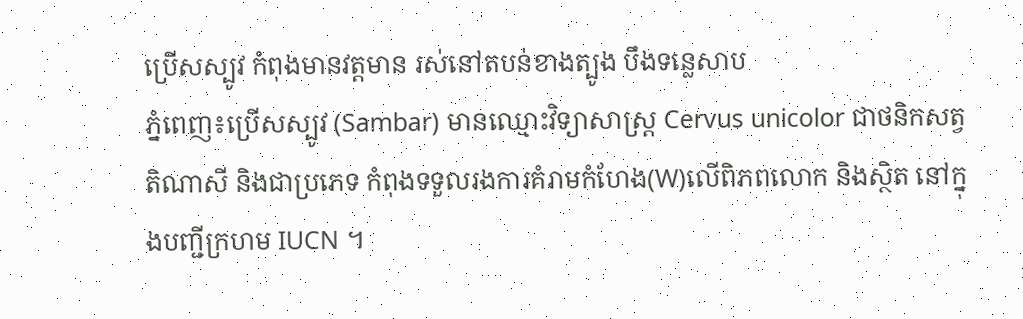ប្រើសស្បូវ កំពុងមានវត្តមាន រស់នៅតបន់ខាងត្បូង បឹងទន្លេសាប
ភ្នំពេញ៖ប្រើសស្បូវ (Sambar) មានឈ្មោះវិទ្យាសាស្ត្រ Cervus unicolor ជាថនិកសត្វតិណាសី និងជាប្រភេទ កំពុងទទួលរងការគំរាមកំហែង(W)លើពិភពលោក និងស្ថិត នៅក្នុងបញ្ជីក្រហម IUCN ។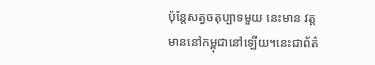ប៉ុន្តែសត្វចតុប្បាទមួយ នេះមាន វត្តមាននៅកម្ពុជានៅឡើយ។នេះជាព័ត៌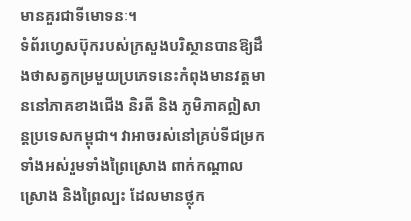មានគួរជាទីមោទនៈ។
ទំព័រហ្វេសប៊ុករបស់ក្រសួងបរិស្ថានបានឱ្យដឹងថាសត្វកម្រមួយប្រភេទនេះកំពុងមានវត្តមាននៅភាគខាងជើង និរតី និង ភូមិភាគឦសាន្តប្រទេសកម្ពុជា។ វាអាចរស់នៅគ្រប់ទីជម្រក ទាំងអស់រួមទាំងព្រៃស្រោង ពាក់កណ្តាលស្រោង និងព្រៃល្បះ ដែលមានថ្លុក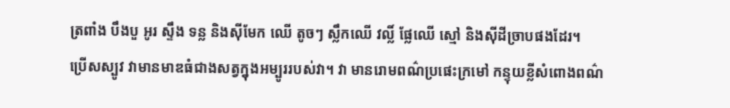ត្រពាំង បឹងបួ អូរ ស្ទឹង ទន្ល និងស៊ីមែក ឈើ តូចៗ ស្លឹកឈើ វល្លិ៍ ផ្លែឈើ ស្មៅ និងស៊ីដីច្រាបផងដែរ។
ប្រើសស្បូវ វាមានមាឌធំជាងសត្វក្នុងអម្បូររបស់វា។ វា មានរោមពណ៌ប្រផេះក្រមៅ កន្ទុយខ្លីសំពោងពណ៌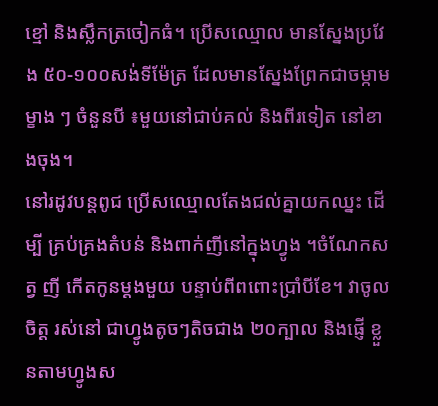ខ្មៅ និងស្លឹកត្រចៀកធំ។ ប្រើសឈ្មោល មានស្នែងប្រវែង ៥០-១០០សង់ទីម៉ែត្រ ដែលមានស្នែងព្រែកជាចម្កាម ម្ខាង ៗ ចំនួនបី ៖មួយនៅជាប់គល់ និងពីរទៀត នៅខាងចុង។
នៅរដូវបន្តពូជ ប្រើសឈ្មោលតែងជល់គ្នាយកឈ្នះ ដើម្បី គ្រប់គ្រងតំបន់ និងពាក់ញីនៅក្នុងហ្វូង ។ចំណែកសត្វ ញី កើតកូនម្តងមួយ បន្ទាប់ពីពពោះប្រាំបីខែ។ វាចូលចិត្ត រស់នៅ ជាហ្វូងតូចៗតិចជាង ២០ក្បាល និងផ្ញើ ខ្លួនតាមហ្វូងស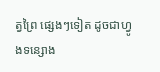ត្វព្រៃ ផ្សេងៗទៀត ដូចជាហ្វូងទន្សោង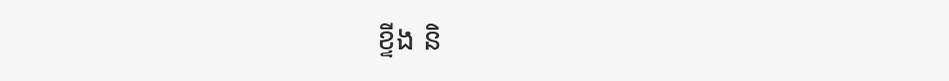ខ្ទីង និ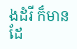ងដំរី ក៏មានដែ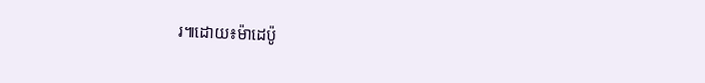រ៕ដោយ៖ម៉ាដេប៉ូ